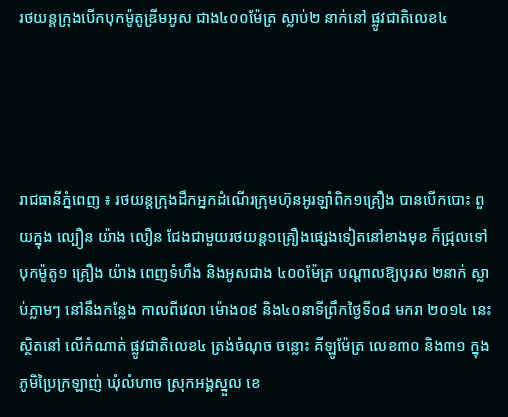រថយន្តក្រុងបើកបុកម៉ូតូឌ្រីមអូស ជាង៤០០ម៉ែត្រ ស្លាប់២ នាក់នៅ ផ្លូវជាតិលេខ៤




រាជធានីភ្នំពេញ ៖ រថយន្តក្រុងដឹកអ្នកដំណើរក្រុមហ៊ុនអូរឡាំពិក១គ្រឿង បានបើកបោះ ពួយក្នុង ល្បឿន យ៉ាង លឿន ជែងជាមួយរថយន្ត១គ្រឿងផ្សេងទៀតនៅខាងមុខ ក៏ជ្រុលទៅ បុកម៉ូតូ១ គ្រឿង យ៉ាង ពេញទំហឹង និងអូសជាង ៤០០ម៉ែត្រ បណ្ដាលឱ្យបុរស ២នាក់ ស្លាប់ភ្លាមៗ នៅនឹងកន្លែង កាលពីវេលា ម៉ោង០៩ និង៤០នាទីព្រឹកថ្ងៃទី០៨ មករា ២០១៤ នេះ ស្ថិតនៅ លើកំណាត់ ផ្លូវជាតិលេខ៤ ត្រង់ចំណុច ចន្លោះ គីឡូម៉ែត្រ លេខ៣០ និង៣១ ក្នុងភូមិប្រៃក្រឡាញ់ ឃុំលំហាច ស្រុកអង្គស្នួល ខេ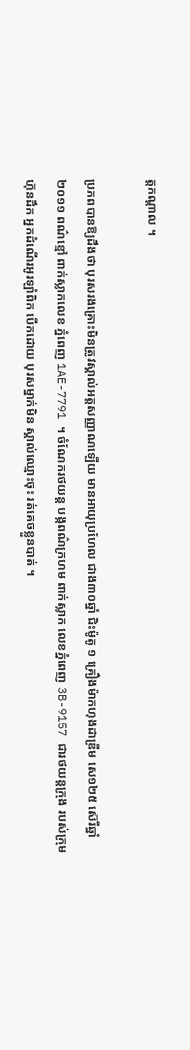ត្តកណ្ដាល ។

ប្រភពបានឱ្យដឹងថា បុរសរងគ្រោះមិនត្រូវស្គាល់អត្តសញ្ញាណឡើយ មានអាយុប្រហែល ជាង៣០ឆ្នាំ ជិះម៉ូតូ ១ គ្រឿងម៉ាកហុងដាឌ្រីម សេ១២៥ ស៊េរីឆ្នាំ២០១១ ពណ៌ខ្មៅ ពាក់ស្លាកលេខ ភ្នំពេញ 1AE-7791 ។ ចំណែករថយន្ត បង្កពណ៌ក្រហម ពាក់ស្លាក លេខភ្នំពេញ 3B-9157 ជារថយន្តក្រុង របស់ក្រុមហ៊ុនដឹក អ្នកដំណើរអូរឡាំពិក បើកដោយ បុរសម្នាក់មិន ស្គាល់ឈ្មោះចុះ រត់គេចខ្លួនបាត់ ។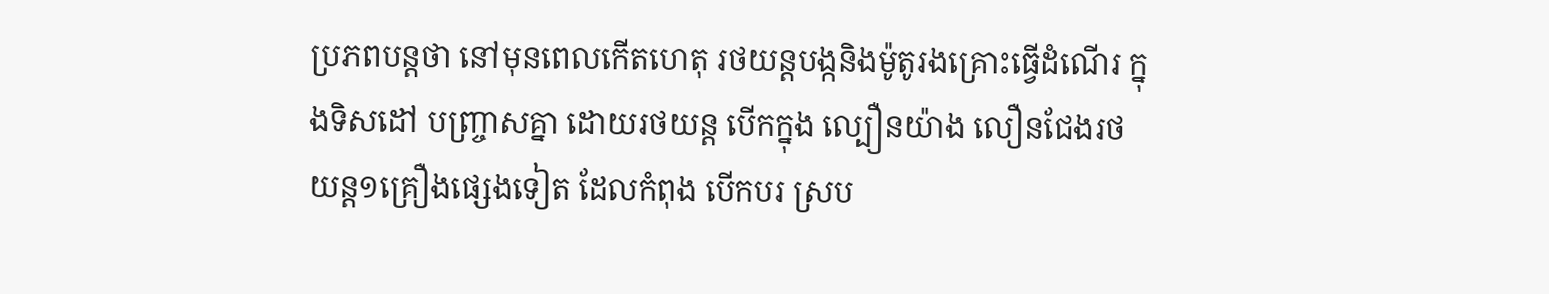ប្រភពបន្តថា នៅមុនពេលកើតហេតុ រថយន្តបង្កនិងម៉ូតូរងគ្រោះធ្វើដំណើរ ក្នុងទិសដៅ បញ្ច្រាសគ្នា ដោយរថយន្ត បើកក្នុង ល្បឿនយ៉ាង លឿនជែងរថយន្ត១គ្រឿងផ្សេងទៀត ដែលកំពុង បើកបរ ស្រប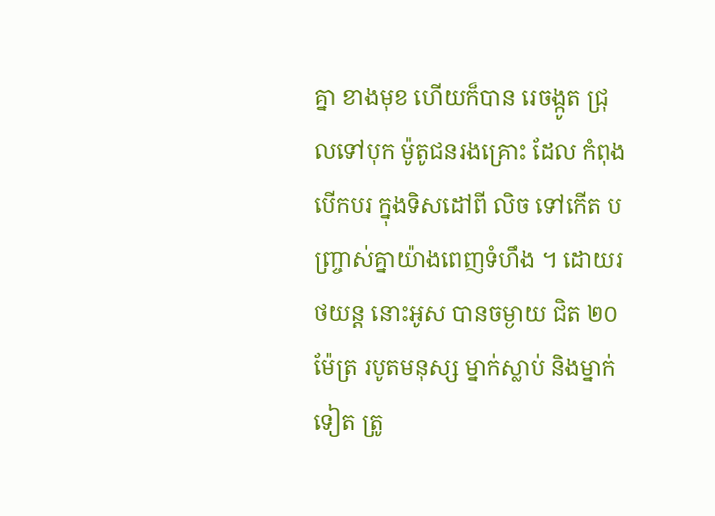គ្នា ខាងមុខ ហើយក៏បាន រេចង្កូត ជ្រុលទៅបុក ម៉ូតូជនរងគ្រោះ ដែល កំពុងបើកបរ ក្នុងទិសដៅពី លិច ទៅកើត បញ្ច្រាស់គ្នាយ៉ាងពេញទំហឹង ។ ដោយរថយន្ត នោះអូស បានចម្ងាយ ជិត ២០ម៉ែត្រ របូតមនុស្ស ម្នាក់ស្លាប់ និងម្នាក់ទៀត ត្រូ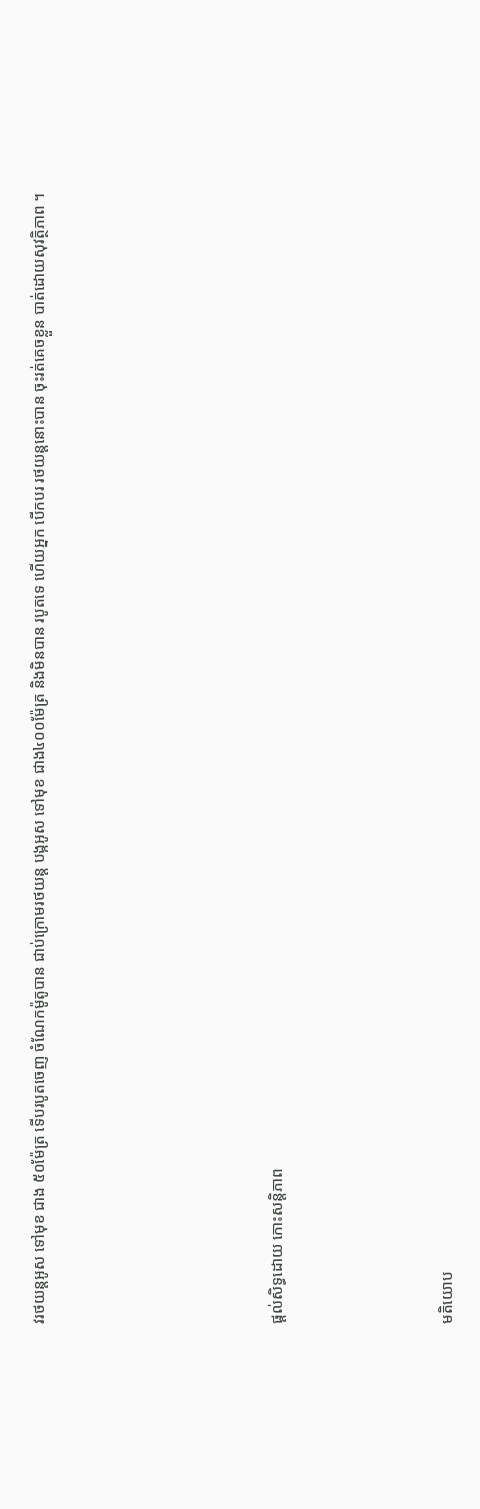វរថយន្តអូស ទៅមុខ ជាង ៥០ម៉ែត្រ ទើបរបូតចេញ ចំណែកម៉ូតូបាន ជាប់ក្រោមរថយន្ត បង្កអូស ទៅមុខ ជាង៤០០ម៉ែត្រ និងមិនបាន របូតទេ ហើយអ្នក បើកបរ រថយន្តនោះបាន ចុះរត់គេចខ្លួន បាត់ដោយសុវត្ថិភាព ។






ផ្តល់សិទ្ធដោយ កោះសន្តិភាព




មតិយោប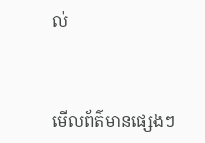ល់



មើលព័ត៌មានផ្សេងៗ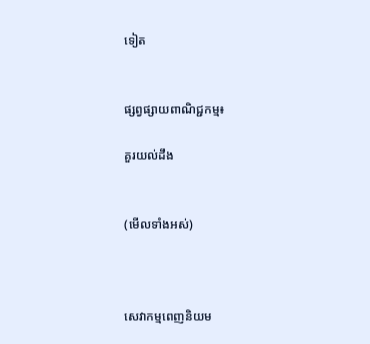ទៀត


ផ្សព្វផ្សាយពាណិជ្ជកម្ម៖

គួរយល់ដឹង


(មើលទាំងអស់)



សេវាកម្មពេញនិយម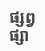ផ្សព្វផ្សា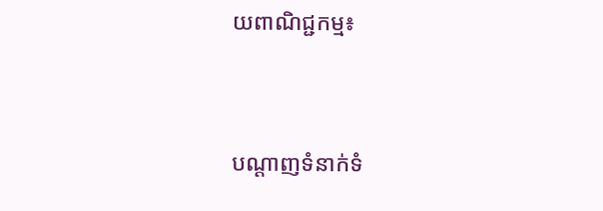យពាណិជ្ជកម្ម៖


បណ្តាញទំនាក់ទំ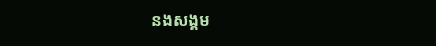នងសង្គម